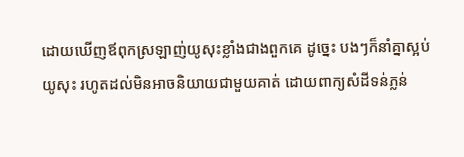ដោយឃើញឪពុកស្រឡាញ់យូសុះខ្លាំងជាងពួកគេ ដូច្នេះ បងៗក៏នាំគ្នាស្អប់យូសុះ រហូតដល់មិនអាចនិយាយជាមួយគាត់ ដោយពាក្យសំដីទន់ភ្លន់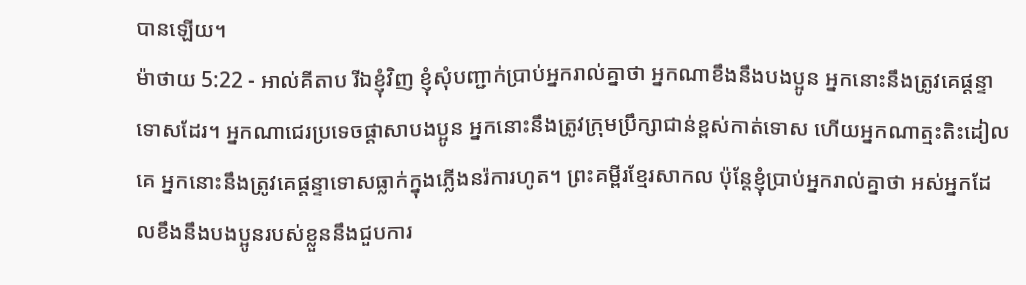បានឡើយ។
ម៉ាថាយ 5:22 - អាល់គីតាប រីឯខ្ញុំវិញ ខ្ញុំសុំបញ្ជាក់ប្រាប់អ្នករាល់គ្នាថា អ្នកណាខឹងនឹងបងប្អូន អ្នកនោះនឹងត្រូវគេផ្ដន្ទាទោសដែរ។ អ្នកណាជេរប្រទេចផ្ដាសាបងប្អូន អ្នកនោះនឹងត្រូវក្រុមប្រឹក្សាជាន់ខ្ពស់កាត់ទោស ហើយអ្នកណាត្មះតិះដៀលគេ អ្នកនោះនឹងត្រូវគេផ្ដន្ទាទោសធ្លាក់ក្នុងភ្លើងនរ៉ការហូត។ ព្រះគម្ពីរខ្មែរសាកល ប៉ុន្តែខ្ញុំប្រាប់អ្នករាល់គ្នាថា អស់អ្នកដែលខឹងនឹងបងប្អូនរបស់ខ្លួននឹងជួបការ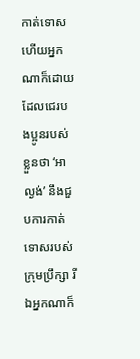កាត់ទោស ហើយអ្នកណាក៏ដោយដែលជេរបងប្អូនរបស់ខ្លួនថា ‘អាល្ងង់’ នឹងជួបការកាត់ទោសរបស់ក្រុមប្រឹក្សា រីឯអ្នកណាក៏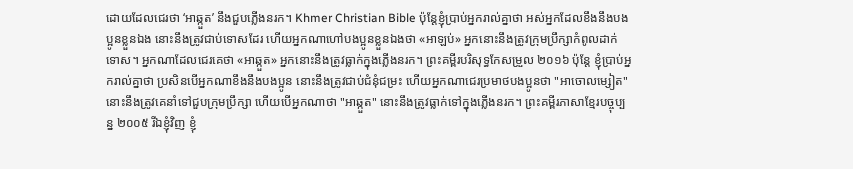ដោយដែលជេរថា ‘អាឆ្កួត’ នឹងជួបភ្លើងនរក។ Khmer Christian Bible ប៉ុន្ដែខ្ញុំប្រាប់អ្នករាល់គ្នាថា អស់អ្នកដែលខឹងនឹងបងប្អូនខ្លួនឯង នោះនឹងត្រូវជាប់ទោសដែរ ហើយអ្នកណាហៅបងប្អូនខ្លួនឯងថា «អាឡប់» អ្នកនោះនឹងត្រូវក្រុមប្រឹក្សាកំពូលដាក់ទោស។ អ្នកណាដែលជេរគេថា «អាឆ្កួត» អ្នកនោះនឹងត្រូវធ្លាក់ក្នុងភ្លើងនរក។ ព្រះគម្ពីរបរិសុទ្ធកែសម្រួល ២០១៦ ប៉ុន្តែ ខ្ញុំប្រាប់អ្នករាល់គ្នាថា ប្រសិនបើអ្នកណាខឹងនឹងបងប្អូន នោះនឹងត្រូវជាប់ជំនុំជម្រះ ហើយអ្នកណាជេរប្រមាថបងប្អូនថា "អាចោលម្សៀត" នោះនឹងត្រូវគេនាំទៅជួបក្រុមប្រឹក្សា ហើយបើអ្នកណាថា "អាឆ្កួត" នោះនឹងត្រូវធ្លាក់ទៅក្នុងភ្លើងនរក។ ព្រះគម្ពីរភាសាខ្មែរបច្ចុប្បន្ន ២០០៥ រីឯខ្ញុំវិញ ខ្ញុំ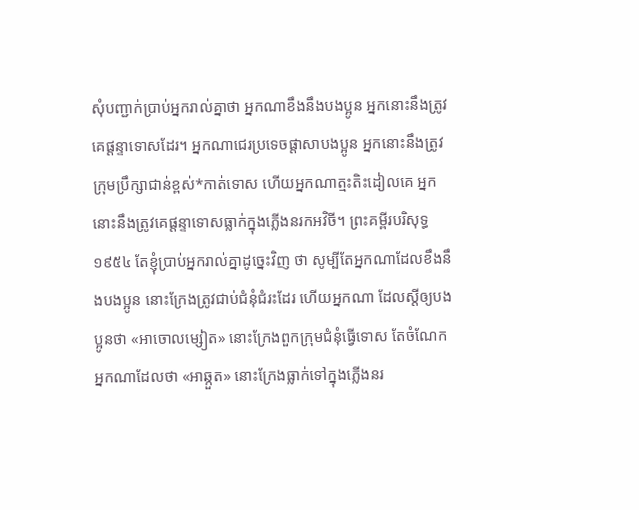សុំបញ្ជាក់ប្រាប់អ្នករាល់គ្នាថា អ្នកណាខឹងនឹងបងប្អូន អ្នកនោះនឹងត្រូវគេផ្ដន្ទាទោសដែរ។ អ្នកណាជេរប្រទេចផ្តាសាបងប្អូន អ្នកនោះនឹងត្រូវក្រុមប្រឹក្សាជាន់ខ្ពស់*កាត់ទោស ហើយអ្នកណាត្មះតិះដៀលគេ អ្នកនោះនឹងត្រូវគេផ្ដន្ទាទោសធ្លាក់ក្នុងភ្លើងនរកអវិចី។ ព្រះគម្ពីរបរិសុទ្ធ ១៩៥៤ តែខ្ញុំប្រាប់អ្នករាល់គ្នាដូច្នេះវិញ ថា សូម្បីតែអ្នកណាដែលខឹងនឹងបងប្អូន នោះក្រែងត្រូវជាប់ជំនុំជំរះដែរ ហើយអ្នកណា ដែលស្ដីឲ្យបងប្អូនថា «អាចោលម្សៀត» នោះក្រែងពួកក្រុមជំនុំធ្វើទោស តែចំណែកអ្នកណាដែលថា «អាឆ្កួត» នោះក្រែងធ្លាក់ទៅក្នុងភ្លើងនរ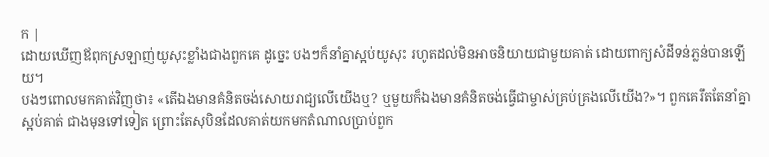ក |
ដោយឃើញឪពុកស្រឡាញ់យូសុះខ្លាំងជាងពួកគេ ដូច្នេះ បងៗក៏នាំគ្នាស្អប់យូសុះ រហូតដល់មិនអាចនិយាយជាមួយគាត់ ដោយពាក្យសំដីទន់ភ្លន់បានឡើយ។
បងៗពោលមកគាត់វិញថា៖ «តើឯងមានគំនិតចង់សោយរាជ្យលើយើងឬ? ឬមួយក៏ឯងមានគំនិតចង់ធ្វើជាម្ចាស់គ្រប់គ្រងលើយើង?»។ ពួកគេរឹតតែនាំគ្នាស្អប់គាត់ ជាងមុនទៅទៀត ព្រោះតែសុបិនដែលគាត់យកមកតំណាលប្រាប់ពួក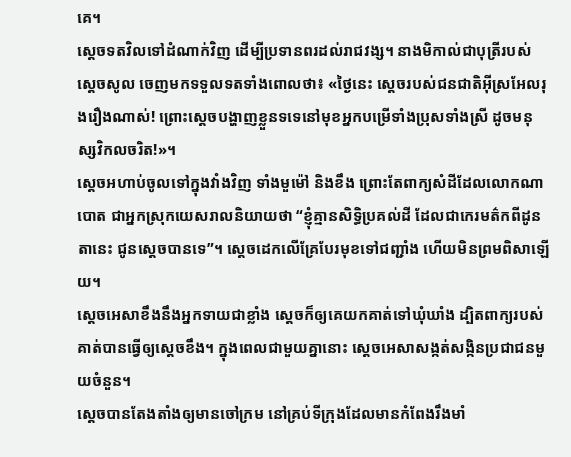គេ។
ស្តេចទតវិលទៅដំណាក់វិញ ដើម្បីប្រទានពរដល់រាជវង្ស។ នាងមិកាល់ជាបុត្រីរបស់ស្តេចសូល ចេញមកទទួលទតទាំងពោលថា៖ «ថ្ងៃនេះ ស្តេចរបស់ជនជាតិអ៊ីស្រអែលរុងរឿងណាស់! ព្រោះស្តេចបង្ហាញខ្លួនទទេនៅមុខអ្នកបម្រើទាំងប្រុសទាំងស្រី ដូចមនុស្សវិកលចរិត!»។
ស្តេចអហាប់ចូលទៅក្នុងវាំងវិញ ទាំងមួម៉ៅ និងខឹង ព្រោះតែពាក្យសំដីដែលលោកណាបោត ជាអ្នកស្រុកយេសរាលនិយាយថា “ខ្ញុំគ្មានសិទ្ធិប្រគល់ដី ដែលជាកេរមត៌កពីដូនតានេះ ជូនស្តេចបានទេ”។ ស្តេចដេកលើគ្រែបែរមុខទៅជញ្ជាំង ហើយមិនព្រមពិសាឡើយ។
ស្តេចអេសាខឹងនឹងអ្នកទាយជាខ្លាំង ស្តេចក៏ឲ្យគេយកគាត់ទៅឃុំឃាំង ដ្បិតពាក្យរបស់គាត់បានធ្វើឲ្យស្តេចខឹង។ ក្នុងពេលជាមួយគ្នានោះ ស្តេចអេសាសង្កត់សង្កិនប្រជាជនមួយចំនួន។
ស្តេចបានតែងតាំងឲ្យមានចៅក្រម នៅគ្រប់ទីក្រុងដែលមានកំពែងរឹងមាំ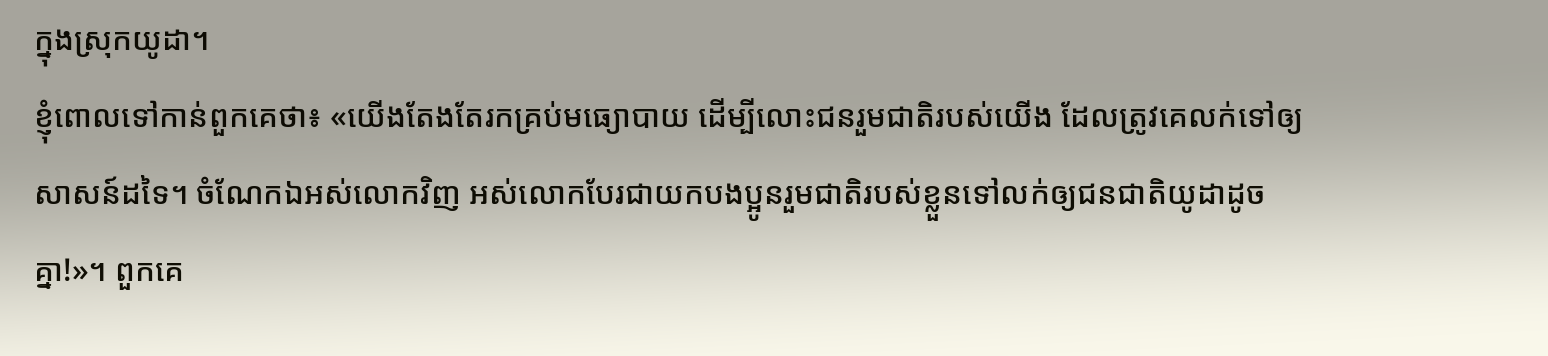ក្នុងស្រុកយូដា។
ខ្ញុំពោលទៅកាន់ពួកគេថា៖ «យើងតែងតែរកគ្រប់មធ្យោបាយ ដើម្បីលោះជនរួមជាតិរបស់យើង ដែលត្រូវគេលក់ទៅឲ្យសាសន៍ដទៃ។ ចំណែកឯអស់លោកវិញ អស់លោកបែរជាយកបងប្អូនរួមជាតិរបស់ខ្លួនទៅលក់ឲ្យជនជាតិយូដាដូចគ្នា!»។ ពួកគេ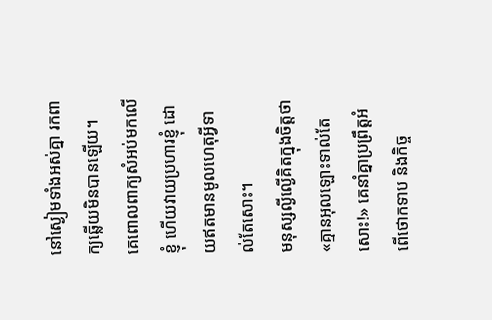នៅស្ងៀមទាំងអស់គ្នា រកពាក្យឆ្លើយមិនបានឡើយ។
គេពោលពាក្យសំអប់មកលើខ្ញុំ ហើយវាយប្រហារខ្ញុំ ដោយឥតមានមូលហេតុអ្វីទាល់តែសោះ។
មនុស្សល្ងីល្ងើគិតក្នុងចិត្តថា «គ្មានអុលឡោះទាល់តែសោះ!» គេនាំគ្នាប្រព្រឹត្តអំពើថោកទាប និងកិច្ច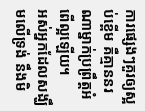ការផ្សេងៗគួរឲ្យស្អប់ខ្ពើម គឺគ្មាននរណាម្នាក់ប្រព្រឹត្តអំពើល្អឡើយ។
អស់អ្នកដែលសង្ឃឹមលើទ្រង់ នឹងមិ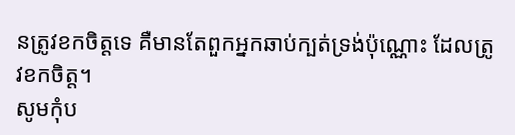នត្រូវខកចិត្តទេ គឺមានតែពួកអ្នកឆាប់ក្បត់ទ្រង់ប៉ុណ្ណោះ ដែលត្រូវខកចិត្ត។
សូមកុំប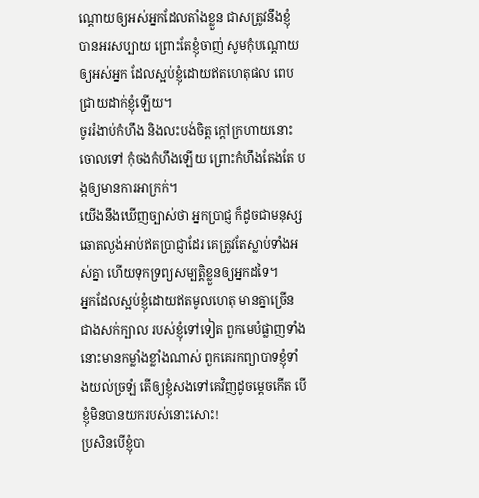ណ្តោយឲ្យអស់អ្នកដែលតាំងខ្លួន ជាសត្រូវនឹងខ្ញុំ បានអរសប្បាយ ព្រោះតែខ្ញុំចាញ់ សូមកុំបណ្តោយឲ្យអស់អ្នក ដែលស្អប់ខ្ញុំដោយឥតហេតុផល ពេបជ្រាយដាក់ខ្ញុំឡើយ។
ចូររំងាប់កំហឹង និងលះបង់ចិត្ត ក្ដៅក្រហាយនោះចោលទៅ កុំចងកំហឹងឡើយ ព្រោះកំហឹងតែងតែ បង្កឲ្យមានការអាក្រក់។
យើងនឹងឃើញច្បាស់ថា អ្នកប្រាជ្ញ ក៏ដូចជាមនុស្សឆោតល្ងង់អាប់ឥតប្រាជ្ញាដែរ គេត្រូវតែស្លាប់ទាំងអស់គ្នា ហើយទុកទ្រព្យសម្បត្តិខ្លួនឲ្យអ្នកដទៃ។
អ្នកដែលស្អប់ខ្ញុំដោយឥតមូលហេតុ មានគ្នាច្រើនជាងសក់ក្បាល របស់ខ្ញុំទៅទៀត ពួកមេបំផ្លាញទាំងនោះមានកម្លាំងខ្លាំងណាស់ ពួកគេរកព្យាបាទខ្ញុំទាំងយល់ច្រឡំ តើឲ្យខ្ញុំសងទៅគេវិញដូចម្ដេចកើត បើខ្ញុំមិនបានយករបស់នោះសោះ!
ប្រសិនបើខ្ញុំបា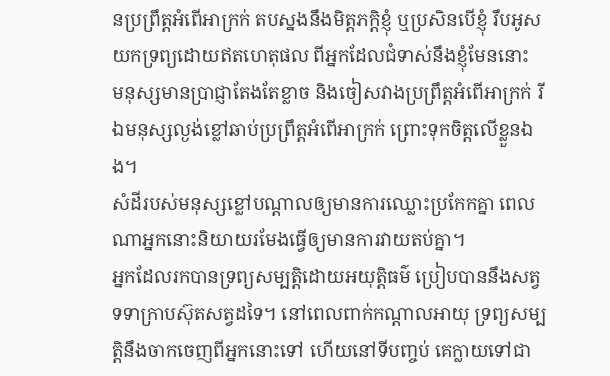នប្រព្រឹត្តអំពើអាក្រក់ តបស្នងនឹងមិត្តភក្ដិខ្ញុំ ឬប្រសិនបើខ្ញុំ រឹបអូសយកទ្រព្យដោយឥតហេតុផល ពីអ្នកដែលជំទាស់នឹងខ្ញុំមែននោះ
មនុស្សមានប្រាជ្ញាតែងតែខ្លាច និងចៀសវាងប្រព្រឹត្តអំពើអាក្រក់ រីឯមនុស្សល្ងង់ខ្លៅឆាប់ប្រព្រឹត្តអំពើអាក្រក់ ព្រោះទុកចិត្តលើខ្លួនឯង។
សំដីរបស់មនុស្សខ្លៅបណ្ដាលឲ្យមានការឈ្លោះប្រកែកគ្នា ពេលណាអ្នកនោះនិយាយរមែងធ្វើឲ្យមានការវាយតប់គ្នា។
អ្នកដែលរកបានទ្រព្យសម្បត្តិដោយអយុត្តិធម៌ ប្រៀបបាននឹងសត្វទទាក្រាបស៊ុតសត្វដទៃ។ នៅពេលពាក់កណ្ដាលអាយុ ទ្រព្យសម្បត្តិនឹងចាកចេញពីអ្នកនោះទៅ ហើយនៅទីបញ្ចប់ គេក្លាយទៅជា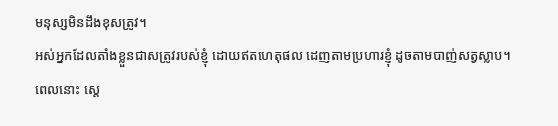មនុស្សមិនដឹងខុសត្រូវ។
អស់អ្នកដែលតាំងខ្លួនជាសត្រូវរបស់ខ្ញុំ ដោយឥតហេតុផល ដេញតាមប្រហារខ្ញុំ ដូចតាមបាញ់សត្វស្លាប។
ពេលនោះ ស្តេ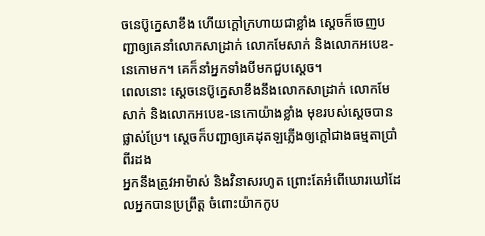ចនេប៊ូក្នេសាខឹង ហើយក្ដៅក្រហាយជាខ្លាំង ស្តេចក៏ចេញបញ្ជាឲ្យគេនាំលោកសាដ្រាក់ លោកមែសាក់ និងលោកអបេឌ-នេកោមក។ គេក៏នាំអ្នកទាំងបីមកជួបស្តេច។
ពេលនោះ ស្តេចនេប៊ូក្នេសាខឹងនឹងលោកសាដ្រាក់ លោកមែសាក់ និងលោកអបេឌ-នេកោយ៉ាងខ្លាំង មុខរបស់ស្តេចបានផ្លាស់ប្រែ។ ស្តេចក៏បញ្ជាឲ្យគេដុតឡភ្លើងឲ្យក្ដៅជាងធម្មតាប្រាំពីរដង
អ្នកនឹងត្រូវអាម៉ាស់ និងវិនាសរហូត ព្រោះតែអំពើឃោរឃៅដែលអ្នកបានប្រព្រឹត្ត ចំពោះយ៉ាកកូប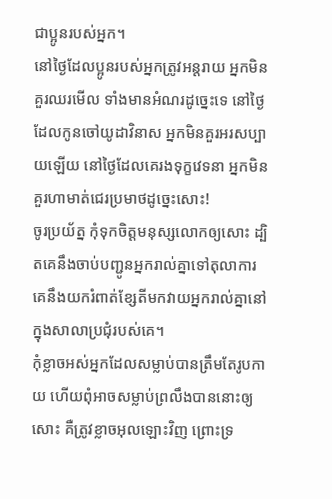ជាប្អូនរបស់អ្នក។
នៅថ្ងៃដែលប្អូនរបស់អ្នកត្រូវអន្តរាយ អ្នកមិនគួរឈរមើល ទាំងមានអំណរដូច្នេះទេ នៅថ្ងៃដែលកូនចៅយូដាវិនាស អ្នកមិនគួរអរសប្បាយឡើយ នៅថ្ងៃដែលគេរងទុក្ខវេទនា អ្នកមិនគួរហាមាត់ជេរប្រមាថដូច្នេះសោះ!
ចូរប្រយ័ត្ន កុំទុកចិត្ដមនុស្សលោកឲ្យសោះ ដ្បិតគេនឹងចាប់បញ្ជូនអ្នករាល់គ្នាទៅតុលាការ គេនឹងយករំពាត់ខ្សែតីមកវាយអ្នករាល់គ្នានៅក្នុងសាលាប្រជុំរបស់គេ។
កុំខ្លាចអស់អ្នកដែលសម្លាប់បានត្រឹមតែរូបកាយ ហើយពុំអាចសម្លាប់ព្រលឹងបាននោះឲ្យសោះ គឺត្រូវខ្លាចអុលឡោះវិញ ព្រោះទ្រ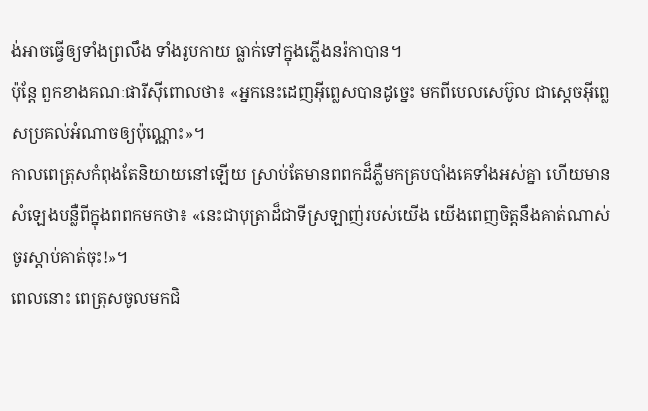ង់អាចធ្វើឲ្យទាំងព្រលឹង ទាំងរូបកាយ ធ្លាក់ទៅក្នុងភ្លើងនរ៉កាបាន។
ប៉ុន្ដែ ពួកខាងគណៈផារីស៊ីពោលថា៖ «អ្នកនេះដេញអ៊ីព្លេសបានដូច្នេះ មកពីបេលសេប៊ូល ជាស្ដេចអ៊ីព្លេសប្រគល់អំណាចឲ្យប៉ុណ្ណោះ»។
កាលពេត្រុសកំពុងតែនិយាយនៅឡើយ ស្រាប់តែមានពពកដ៏ភ្លឺមកគ្របបាំងគេទាំងអស់គ្នា ហើយមានសំឡេងបន្លឺពីក្នុងពពកមកថា៖ «នេះជាបុត្រាដ៏ជាទីស្រឡាញ់របស់យើង យើងពេញចិត្តនឹងគាត់ណាស់ ចូរស្ដាប់គាត់ចុះ!»។
ពេលនោះ ពេត្រុសចូលមកជិ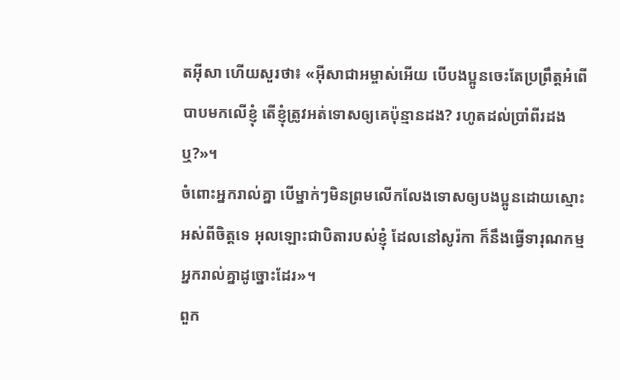តអ៊ីសា ហើយសួរថា៖ «អ៊ីសាជាអម្ចាស់អើយ បើបងប្អូនចេះតែប្រព្រឹត្ដអំពើបាបមកលើខ្ញុំ តើខ្ញុំត្រូវអត់ទោសឲ្យគេប៉ុន្មានដង? រហូតដល់ប្រាំពីរដងឬ?»។
ចំពោះអ្នករាល់គ្នា បើម្នាក់ៗមិនព្រមលើកលែងទោសឲ្យបងប្អូនដោយស្មោះអស់ពីចិត្ដទេ អុលឡោះជាបិតារបស់ខ្ញុំ ដែលនៅសូរ៉កា ក៏នឹងធ្វើទារុណកម្មអ្នករាល់គ្នាដូច្នោះដែរ»។
ពួក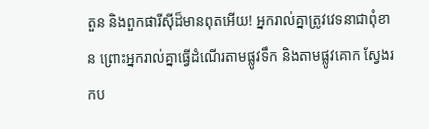តួន និងពួកផារីស៊ីដ៏មានពុតអើយ! អ្នករាល់គ្នាត្រូវវេទនាជាពុំខាន ព្រោះអ្នករាល់គ្នាធ្វើដំណើរតាមផ្លូវទឹក និងតាមផ្លូវគោក ស្វែងរកប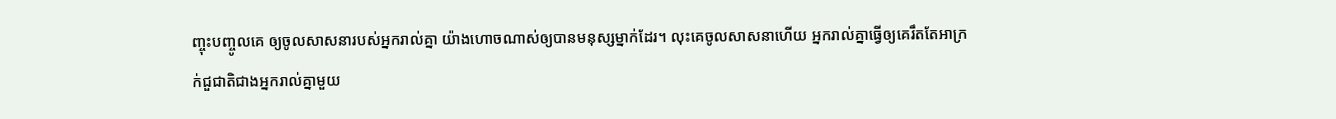ញ្ចុះបញ្ចូលគេ ឲ្យចូលសាសនារបស់អ្នករាល់គ្នា យ៉ាងហោចណាស់ឲ្យបានមនុស្សម្នាក់ដែរ។ លុះគេចូលសាសនាហើយ អ្នករាល់គ្នាធ្វើឲ្យគេរឹតតែអាក្រក់ជួជាតិជាងអ្នករាល់គ្នាមួយ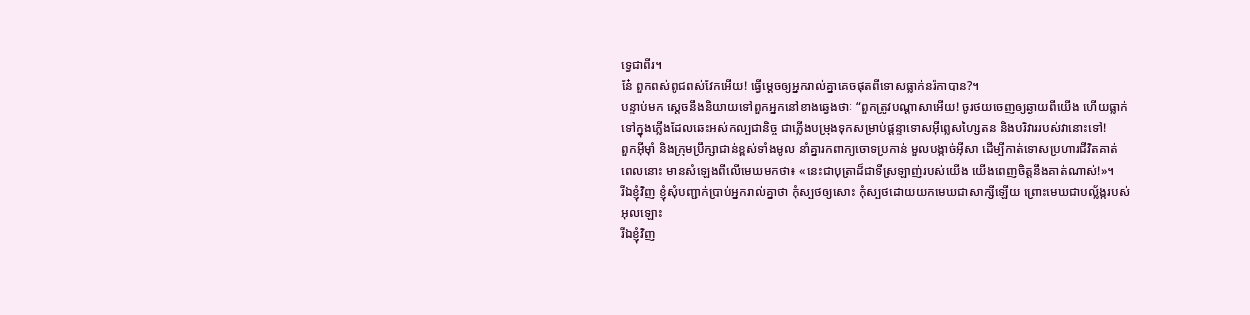ទ្វេជាពីរ។
នែ៎ ពួកពស់ពូជពស់វែកអើយ! ធ្វើម្ដេចឲ្យអ្នករាល់គ្នាគេចផុតពីទោសធ្លាក់នរ៉កាបាន?។
បន្ទាប់មក ស្តេចនឹងនិយាយទៅពួកអ្នកនៅខាងឆ្វេងថាៈ “ពួកត្រូវបណ្ដាសាអើយ! ចូរថយចេញឲ្យឆ្ងាយពីយើង ហើយធ្លាក់ទៅក្នុងភ្លើងដែលឆេះអស់កល្បជានិច្ច ជាភ្លើងបម្រុងទុកសម្រាប់ផ្ដន្ទាទោសអ៊ីព្លេសហ្សៃតន និងបរិវាររបស់វានោះទៅ!
ពួកអ៊ីមុាំ និងក្រុមប្រឹក្សាជាន់ខ្ពស់ទាំងមូល នាំគ្នារកពាក្យចោទប្រកាន់ មួលបង្កាច់អ៊ីសា ដើម្បីកាត់ទោសប្រហារជីវិតគាត់
ពេលនោះ មានសំឡេងពីលើមេឃមកថា៖ «នេះជាបុត្រាដ៏ជាទីស្រឡាញ់របស់យើង យើងពេញចិត្ដនឹងគាត់ណាស់!»។
រីឯខ្ញុំវិញ ខ្ញុំសុំបញ្ជាក់ប្រាប់អ្នករាល់គ្នាថា កុំស្បថឲ្យសោះ កុំស្បថដោយយកមេឃជាសាក្សីឡើយ ព្រោះមេឃជាបល្ល័ង្ករបស់អុលឡោះ
រីឯខ្ញុំវិញ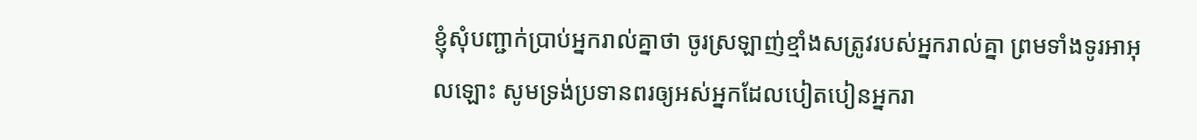ខ្ញុំសុំបញ្ជាក់ប្រាប់អ្នករាល់គ្នាថា ចូរស្រឡាញ់ខ្មាំងសត្រូវរបស់អ្នករាល់គ្នា ព្រមទាំងទូរអាអុលឡោះ សូមទ្រង់ប្រទានពរឲ្យអស់អ្នកដែលបៀតបៀនអ្នករា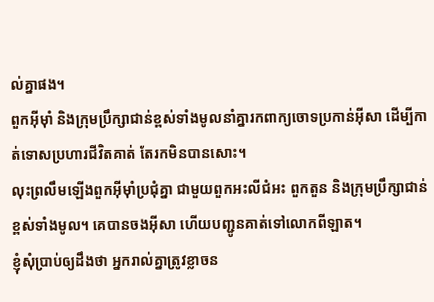ល់គ្នាផង។
ពួកអ៊ីមុាំ និងក្រុមប្រឹក្សាជាន់ខ្ពស់ទាំងមូលនាំគ្នារកពាក្យចោទប្រកាន់អ៊ីសា ដើម្បីកាត់ទោសប្រហារជីវិតគាត់ តែរកមិនបានសោះ។
លុះព្រលឹមឡើងពួកអ៊ីមុាំប្រជុំគ្នា ជាមួយពួកអះលីជំអះ ពួកតួន និងក្រុមប្រឹក្សាជាន់ខ្ពស់ទាំងមូល។ គេបានចងអ៊ីសា ហើយបញ្ជូនគាត់ទៅលោកពីឡាត។
ខ្ញុំសុំប្រាប់ឲ្យដឹងថា អ្នករាល់គ្នាត្រូវខ្លាចន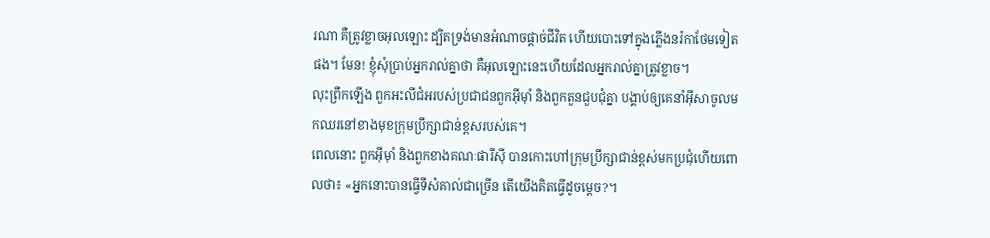រណា គឺត្រូវខ្លាចអុលឡោះ ដ្បិតទ្រង់មានអំណាចផ្ដាច់ជីវិត ហើយបោះទៅក្នុងភ្លើងនរ៉កាថែមទៀតផង។ មែន! ខ្ញុំសុំប្រាប់អ្នករាល់គ្នាថា គឺអុលឡោះនេះហើយដែលអ្នករាល់គ្នាត្រូវខ្លាច។
លុះព្រឹកឡើង ពួកអះលីជំអរបស់ប្រជាជនពួកអ៊ីម៉ាំ និងពួកតួនជួបជុំគ្នា បង្គាប់ឲ្យគេនាំអ៊ីសាចូលមកឈរនៅខាងមុខក្រុមប្រឹក្សាជាន់ខ្ពសរបស់គេ។
ពេលនោះ ពួកអ៊ីមុាំ និងពួកខាងគណៈផារីស៊ី បានកោះហៅក្រុមប្រឹក្សាជាន់ខ្ពស់មកប្រជុំហើយពោលថា៖ «អ្នកនោះបានធ្វើទីសំគាល់ជាច្រើន តើយើងគិតធ្វើដូចម្ដេច?។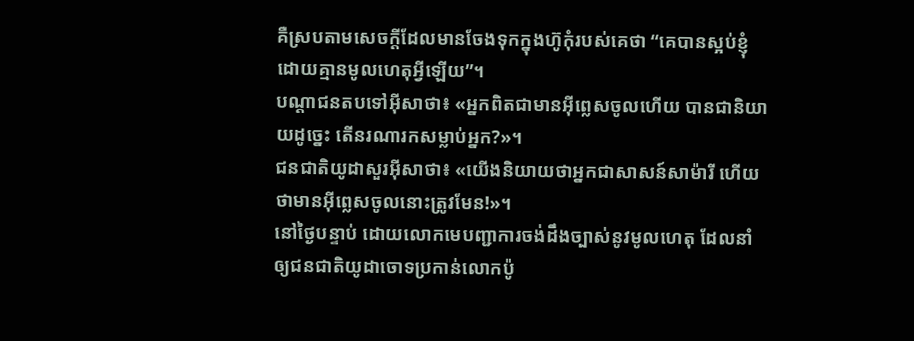គឺស្របតាមសេចក្ដីដែលមានចែងទុកក្នុងហ៊ូកុំរបស់គេថា “គេបានស្អប់ខ្ញុំដោយគ្មានមូលហេតុអ្វីឡើយ”។
បណ្ដាជនតបទៅអ៊ីសាថា៖ «អ្នកពិតជាមានអ៊ីព្លេសចូលហើយ បានជានិយាយដូច្នេះ តើនរណារកសម្លាប់អ្នក?»។
ជនជាតិយូដាសួរអ៊ីសាថា៖ «យើងនិយាយថាអ្នកជាសាសន៍សាម៉ារី ហើយថាមានអ៊ីព្លេសចូលនោះត្រូវមែន!»។
នៅថ្ងៃបន្ទាប់ ដោយលោកមេបញ្ជាការចង់ដឹងច្បាស់នូវមូលហេតុ ដែលនាំឲ្យជនជាតិយូដាចោទប្រកាន់លោកប៉ូ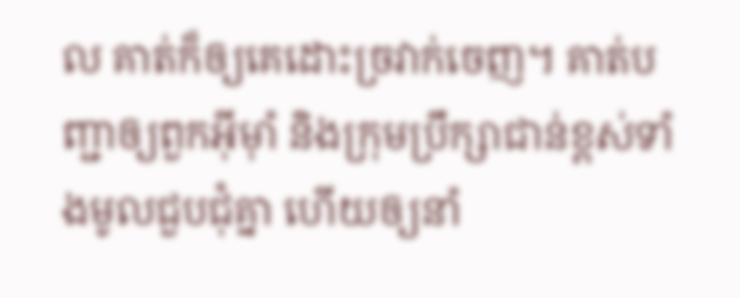ល គាត់ក៏ឲ្យគេដោះច្រវាក់ចេញ។ គាត់បញ្ជាឲ្យពួកអ៊ីមុាំ និងក្រុមប្រឹក្សាជាន់ខ្ពស់ទាំងមូលជួបជុំគ្នា ហើយឲ្យនាំ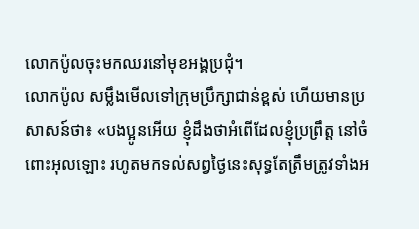លោកប៉ូលចុះមកឈរនៅមុខអង្គប្រជុំ។
លោកប៉ូល សម្លឹងមើលទៅក្រុមប្រឹក្សាជាន់ខ្ពស់ ហើយមានប្រសាសន៍ថា៖ «បងប្អូនអើយ ខ្ញុំដឹងថាអំពើដែលខ្ញុំប្រព្រឹត្ដ នៅចំពោះអុលឡោះ រហូតមកទល់សព្វថ្ងៃនេះសុទ្ធតែត្រឹមត្រូវទាំងអ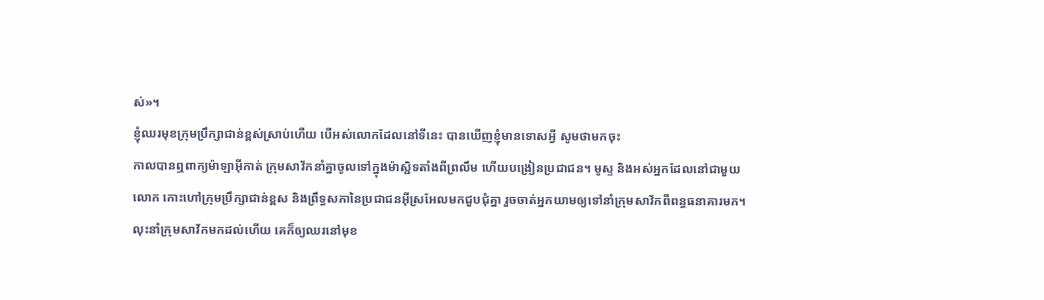ស់»។
ខ្ញុំឈរមុខក្រុមប្រឹក្សាជាន់ខ្ពស់ស្រាប់ហើយ បើអស់លោកដែលនៅទីនេះ បានឃើញខ្ញុំមានទោសអ្វី សូមថាមកចុះ
កាលបានឮពាក្យម៉ាឡាអ៊ីកាត់ ក្រុមសាវ័កនាំគ្នាចូលទៅក្នុងម៉ាស្ជិទតាំងពីព្រលឹម ហើយបង្រៀនប្រជាជន។ មូស្ទ និងអស់អ្នកដែលនៅជាមួយលោក កោះហៅក្រុមប្រឹក្សាជាន់ខ្ពស និងព្រឹទ្ធសភានៃប្រជាជនអ៊ីស្រអែលមកជួបជុំគ្នា រួចចាត់អ្នកយាមឲ្យទៅនាំក្រុមសាវ័កពីពន្ធធនាគារមក។
លុះនាំក្រុមសាវ័កមកដល់ហើយ គេក៏ឲ្យឈរនៅមុខ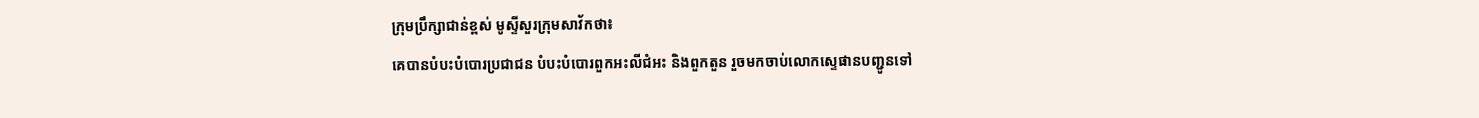ក្រុមប្រឹក្សាជាន់ខ្ពស់ មូស្ទីសួរក្រុមសាវ័កថា៖
គេបានបំបះបំបោរប្រជាជន បំបះបំបោរពួកអះលីជំអះ និងពួកតួន រួចមកចាប់លោកស្ទេផានបញ្ជូនទៅ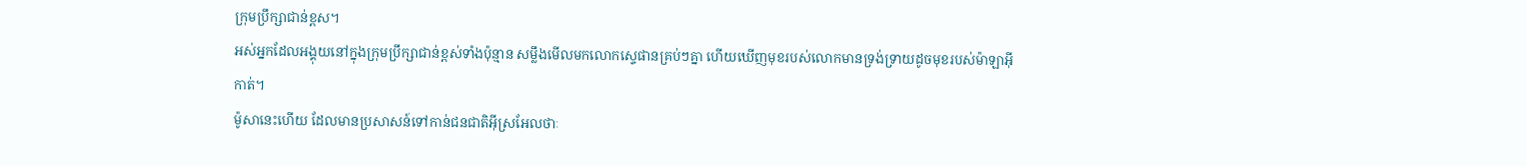ក្រុមប្រឹក្សាជាន់ខ្ពស។
អស់អ្នកដែលអង្គុយនៅក្នុងក្រុមប្រឹក្សាជាន់ខ្ពស់ទាំងប៉ុន្មាន សម្លឹងមើលមកលោកស្ទេផានគ្រប់ៗគ្នា ហើយឃើញមុខរបស់លោកមានទ្រង់ទ្រាយដូចមុខរបស់ម៉ាឡាអ៊ីកាត់។
ម៉ូសានេះហើយ ដែលមានប្រសាសន៍ទៅកាន់ជនជាតិអ៊ីស្រអែលថាៈ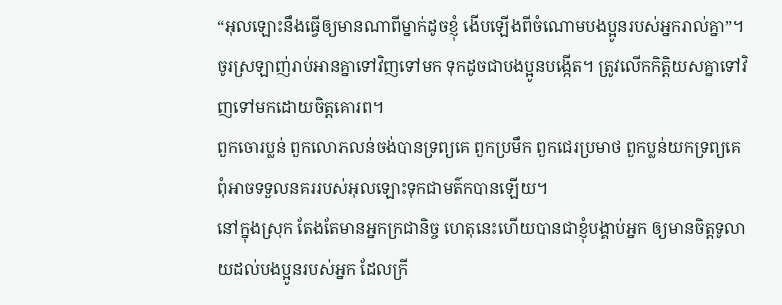“អុលឡោះនឹងធ្វើឲ្យមានណាពីម្នាក់ដូចខ្ញុំ ងើបឡើងពីចំណោមបងប្អូនរបស់អ្នករាល់គ្នា”។
ចូរស្រឡាញ់រាប់អានគ្នាទៅវិញទៅមក ទុកដូចជាបងប្អូនបង្កើត។ ត្រូវលើកកិត្ដិយសគ្នាទៅវិញទៅមកដោយចិត្ដគោរព។
ពួកចោរប្លន់ ពួកលោភលន់ចង់បានទ្រព្យគេ ពួកប្រមឹក ពួកជេរប្រមាថ ពួកប្លន់យកទ្រព្យគេ ពុំអាចទទួលនគររបស់អុលឡោះទុកជាមត៌កបានឡើយ។
នៅក្នុងស្រុក តែងតែមានអ្នកក្រជានិច្ច ហេតុនេះហើយបានជាខ្ញុំបង្គាប់អ្នក ឲ្យមានចិត្តទូលាយដល់បងប្អូនរបស់អ្នក ដែលក្រី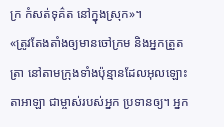ក្រ កំសត់ទុគ៌ត នៅក្នុងស្រុក»។
«ត្រូវតែងតាំងឲ្យមានចៅក្រម និងអ្នកត្រួតត្រា នៅតាមក្រុងទាំងប៉ុន្មានដែលអុលឡោះតាអាឡា ជាម្ចាស់របស់អ្នក ប្រទានឲ្យ។ អ្នក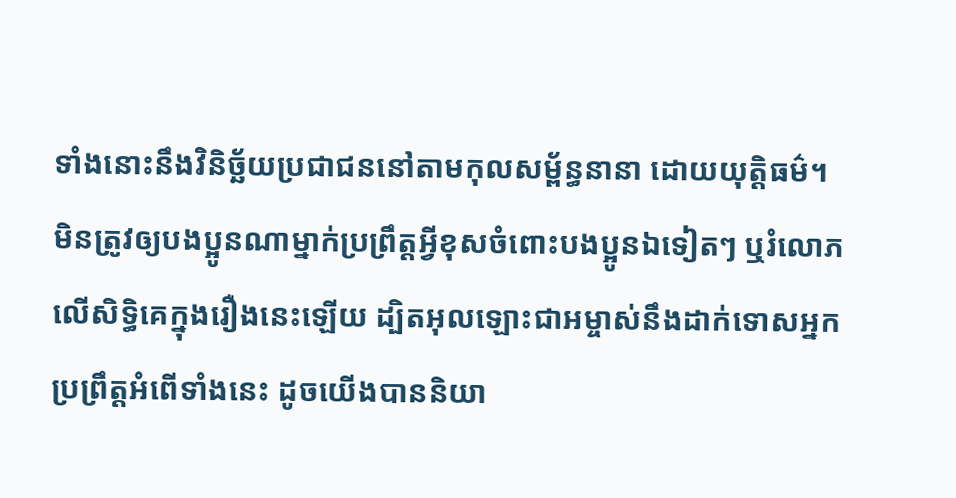ទាំងនោះនឹងវិនិច្ឆ័យប្រជាជននៅតាមកុលសម្ព័ន្ធនានា ដោយយុត្តិធម៌។
មិនត្រូវឲ្យបងប្អូនណាម្នាក់ប្រព្រឹត្ដអ្វីខុសចំពោះបងប្អូនឯទៀតៗ ឬរំលោភលើសិទ្ធិគេក្នុងរឿងនេះឡើយ ដ្បិតអុលឡោះជាអម្ចាស់នឹងដាក់ទោសអ្នកប្រព្រឹត្ដអំពើទាំងនេះ ដូចយើងបាននិយា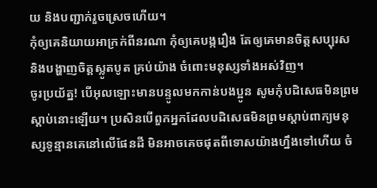យ និងបញ្ជាក់រួចស្រេចហើយ។
កុំឲ្យគេនិយាយអាក្រក់ពីនរណា កុំឲ្យគេបង្ករឿង តែឲ្យគេមានចិត្ដសប្បុរស និងបង្ហាញចិត្ដស្លូតបូត គ្រប់យ៉ាង ចំពោះមនុស្សទាំងអស់វិញ។
ចូរប្រយ័ត្ន! បើអុលឡោះមានបន្ទូលមកកាន់បងប្អូន សូមកុំបដិសេធមិនព្រមស្ដាប់នោះឡើយ។ ប្រសិនបើពួកអ្នកដែលបដិសេធមិនព្រមស្ដាប់ពាក្យមនុស្សទូន្មានគេនៅលើផែនដី មិនអាចគេចផុតពីទោសយ៉ាងហ្នឹងទៅហើយ ចំ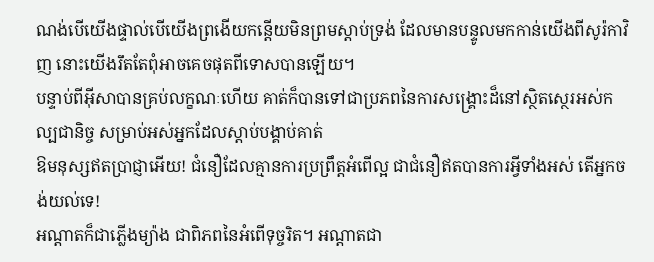ណង់បើយើងផ្ទាល់បើយើងព្រងើយកន្តើយមិនព្រមស្ដាប់ទ្រង់ ដែលមានបន្ទូលមកកាន់យើងពីសូរ៉កាវិញ នោះយើងរឹតតែពុំអាចគេចផុតពីទោសបានឡើយ។
បន្ទាប់ពីអ៊ីសាបានគ្រប់លក្ខណៈហើយ គាត់ក៏បានទៅជាប្រភពនៃការសង្គ្រោះដ៏នៅស្ថិតស្ថេរអស់កល្បជានិច្ច សម្រាប់អស់អ្នកដែលស្ដាប់បង្គាប់គាត់
ឱមនុស្សឥតប្រាជ្ញាអើយ! ជំនឿដែលគ្មានការប្រព្រឹត្ដអំពើល្អ ជាជំនឿឥតបានការអ្វីទាំងអស់ តើអ្នកចង់យល់ទេ!
អណ្ដាតក៏ជាភ្លើងម្យ៉ាង ជាពិភពនៃអំពើទុច្ចរិត។ អណ្ដាតជា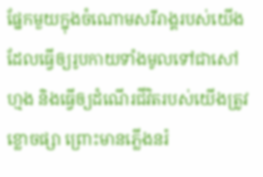ផ្នែកមួយក្នុងចំណោមសរីរាង្គរបស់យើង ដែលធ្វើឲ្យរូបកាយទាំងមូលទៅជាសៅហ្មង និងធ្វើឲ្យដំណើរជីវិតរបស់យើងត្រូវខ្លោចផ្សា ព្រោះមានភ្លើងនរ៉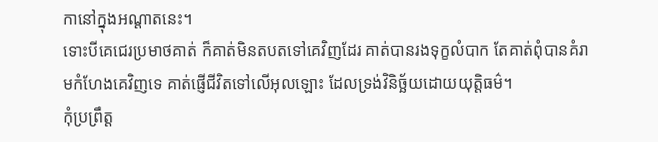កានៅក្នុងអណ្ដាតនេះ។
ទោះបីគេជេរប្រមាថគាត់ ក៏គាត់មិនតបតទៅគេវិញដែរ គាត់បានរងទុក្ខលំបាក តែគាត់ពុំបានគំរាមកំហែងគេវិញទេ គាត់ផ្ញើជីវិតទៅលើអុលឡោះ ដែលទ្រង់វិនិច្ឆ័យដោយយុត្ដិធម៌។
កុំប្រព្រឹត្ដ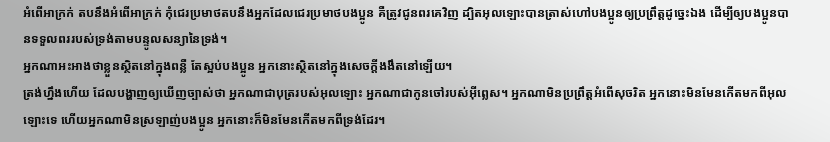អំពើអាក្រក់ តបនឹងអំពើអាក្រក់ កុំជេរប្រមាថតបនឹងអ្នកដែលជេរប្រមាថបងប្អូន គឺត្រូវជូនពរគេវិញ ដ្បិតអុលឡោះបានត្រាស់ហៅបងប្អូនឲ្យប្រព្រឹត្ដដូច្នេះឯង ដើម្បីឲ្យបងប្អូនបានទទួលពររបស់ទ្រង់តាមបន្ទូលសន្យានៃទ្រង់។
អ្នកណាអះអាងថាខ្លួនស្ថិតនៅក្នុងពន្លឺ តែស្អប់បងប្អូន អ្នកនោះស្ថិតនៅក្នុងសេចក្ដីងងឹតនៅឡើយ។
ត្រង់ហ្នឹងហើយ ដែលបង្ហាញឲ្យឃើញច្បាស់ថា អ្នកណាជាបុត្ររបស់អុលឡោះ អ្នកណាជាកូនចៅរបស់អ៊ីព្លេស។ អ្នកណាមិនប្រព្រឹត្ដអំពើសុចរិត អ្នកនោះមិនមែនកើតមកពីអុលឡោះទេ ហើយអ្នកណាមិនស្រឡាញ់បងប្អូន អ្នកនោះក៏មិនមែនកើតមកពីទ្រង់ដែរ។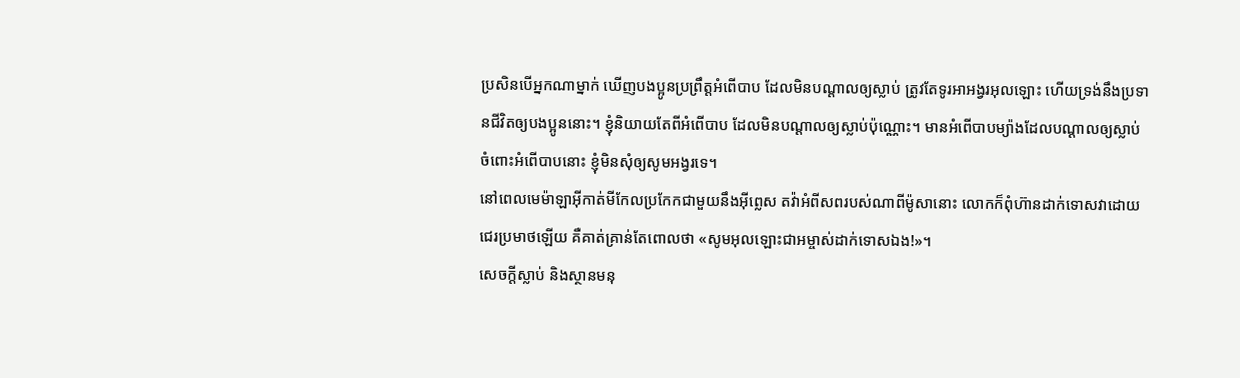ប្រសិនបើអ្នកណាម្នាក់ ឃើញបងប្អូនប្រព្រឹត្ដអំពើបាប ដែលមិនបណ្ដាលឲ្យស្លាប់ ត្រូវតែទូរអាអង្វរអុលឡោះ ហើយទ្រង់នឹងប្រទានជីវិតឲ្យបងប្អូននោះ។ ខ្ញុំនិយាយតែពីអំពើបាប ដែលមិនបណ្ដាលឲ្យស្លាប់ប៉ុណ្ណោះ។ មានអំពើបាបម្យ៉ាងដែលបណ្ដាលឲ្យស្លាប់ ចំពោះអំពើបាបនោះ ខ្ញុំមិនសុំឲ្យសូមអង្វរទេ។
នៅពេលមេម៉ាឡាអ៊ីកាត់មីកែលប្រកែកជាមួយនឹងអ៊ីព្លេស តវ៉ាអំពីសពរបស់ណាពីម៉ូសានោះ លោកក៏ពុំហ៊ានដាក់ទោសវាដោយជេរប្រមាថឡើយ គឺគាត់គ្រាន់តែពោលថា «សូមអុលឡោះជាអម្ចាស់ដាក់ទោសឯង!»។
សេចក្ដីស្លាប់ និងស្ថានមនុ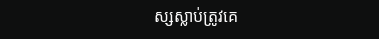ស្សស្លាប់ត្រូវគេ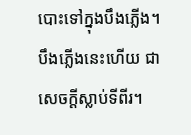បោះទៅក្នុងបឹងភ្លើង។ បឹងភ្លើងនេះហើយ ជាសេចក្ដីស្លាប់ទីពីរ។